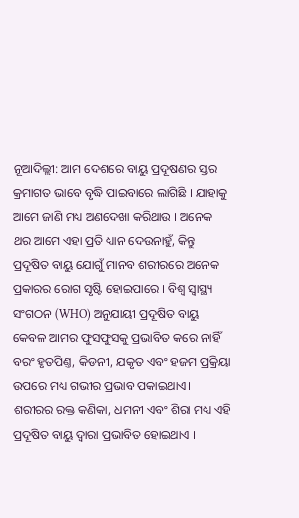ନୂଆଦିଲ୍ଲୀ: ଆମ ଦେଶରେ ବାୟୁ ପ୍ରଦୂଷଣର ସ୍ତର କ୍ରମାଗତ ଭାବେ ବୃଦ୍ଧି ପାଇବାରେ ଲାଗିଛି । ଯାହାକୁ ଆମେ ଜାଣି ମଧ୍ୟ ଅଣଦେଖା କରିଥାଉ । ଅନେକ ଥର ଆମେ ଏହା ପ୍ରତି ଧ୍ୟାନ ଦେଉନାହୁଁ, କିନ୍ତୁ ପ୍ରଦୂଷିତ ବାୟୁ ଯୋଗୁଁ ମାନବ ଶରୀରରେ ଅନେକ ପ୍ରକାରର ରୋଗ ସୃଷ୍ଟି ହୋଇପାରେ । ବିଶ୍ୱ ସ୍ୱାସ୍ଥ୍ୟ ସଂଗଠନ (WHO) ଅନୁଯାୟୀ ପ୍ରଦୂଷିତ ବାୟୁ କେବଳ ଆମର ଫୁସଫୁସକୁ ପ୍ରଭାବିତ କରେ ନାହିଁ ବରଂ ହୃତପିଣ୍ତ, କିଡନୀ, ଯକୃତ ଏବଂ ହଜମ ପ୍ରକ୍ରିୟା ଉପରେ ମଧ୍ୟ ଗଭୀର ପ୍ରଭାବ ପକାଇଥାଏ। ଶରୀରର ରକ୍ତ କଣିକା, ଧମନୀ ଏବଂ ଶିରା ମଧ୍ୟ ଏହି ପ୍ରଦୂଷିତ ବାୟୁ ଦ୍ୱାରା ପ୍ରଭାବିତ ହୋଇଥାଏ ।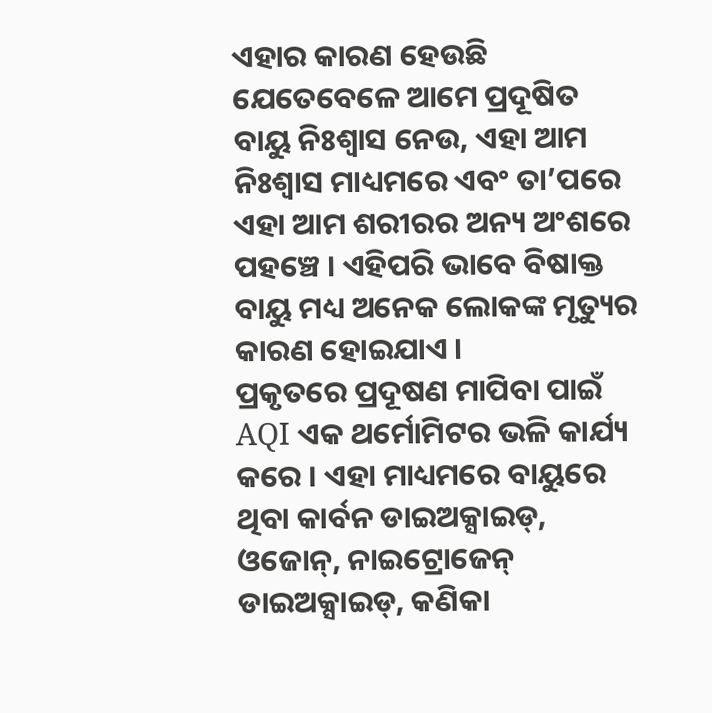ଏହାର କାରଣ ହେଉଛି ଯେତେବେଳେ ଆମେ ପ୍ରଦୂଷିତ ବାୟୁ ନିଃଶ୍ୱାସ ନେଉ, ଏହା ଆମ ନିଃଶ୍ୱାସ ମାଧ୍ୟମରେ ଏବଂ ତା’ପରେ ଏହା ଆମ ଶରୀରର ଅନ୍ୟ ଅଂଶରେ ପହଞ୍ଚେ । ଏହିପରି ଭାବେ ବିଷାକ୍ତ ବାୟୁ ମଧ୍ୟ ଅନେକ ଲୋକଙ୍କ ମୃତ୍ୟୁର କାରଣ ହୋଇଯାଏ ।
ପ୍ରକୃତରେ ପ୍ରଦୂଷଣ ମାପିବା ପାଇଁ AQI ଏକ ଥର୍ମୋମିଟର ଭଳି କାର୍ଯ୍ୟ କରେ । ଏହା ମାଧ୍ୟମରେ ବାୟୁରେ ଥିବା କାର୍ବନ ଡାଇଅକ୍ସାଇଡ୍, ଓଜୋନ୍, ନାଇଟ୍ରୋଜେନ୍ ଡାଇଅକ୍ସାଇଡ୍, କଣିକା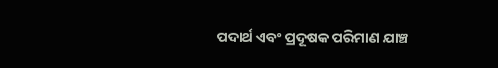ପଦାର୍ଥ ଏବଂ ପ୍ରଦୂଷକ ପରିମାଣ ଯାଞ୍ଚ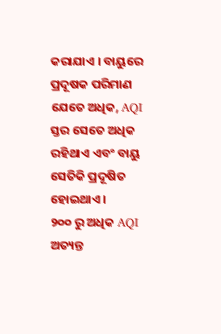କରାଯାଏ । ବାୟୁରେ ପ୍ରଦୂଷକ ପରିମାଣ ଯେତେ ଅଧିକ, AQI ସ୍ତର ସେତେ ଅଧିକ ରହିଥାଏ ଏବଂ ବାୟୁ ସେତିକି ପ୍ରଦୂଷିତ ହୋଇଥାଏ ।
୨୦୦ ରୁ ଅଧିକ AQI ଅତ୍ୟନ୍ତ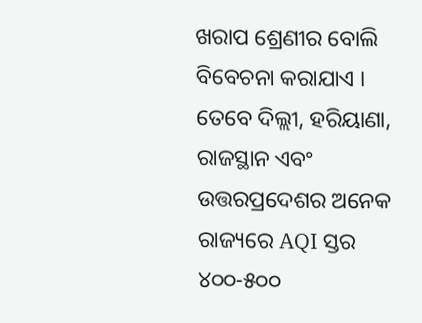ଖରାପ ଶ୍ରେଣୀର ବୋଲି ବିବେଚନା କରାଯାଏ । ତେବେ ଦିଲ୍ଲୀ, ହରିୟାଣା, ରାଜସ୍ଥାନ ଏବଂ ଉତ୍ତରପ୍ରଦେଶର ଅନେକ ରାଜ୍ୟରେ AQI ସ୍ତର ୪୦୦-୫୦୦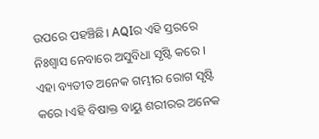ଉପରେ ପହଞ୍ଚିଛି। AQIର ଏହି ସ୍ତରରେ ନିଃଶ୍ୱାସ ନେବାରେ ଅସୁବିଧା ସୃଷ୍ଟି କରେ । ଏହା ବ୍ୟତୀତ ଅନେକ ଗମ୍ଭୀର ରୋଗ ସୃଷ୍ଟି କରେ ।ଏହି ବିଷାକ୍ତ ବାୟୁ ଶରୀରର ଅନେକ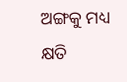ଅଙ୍ଗକୁ ମଧ୍ୟ କ୍ଷତି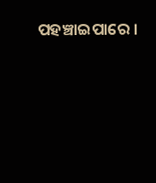ପହଞ୍ଚାଇପାରେ ।